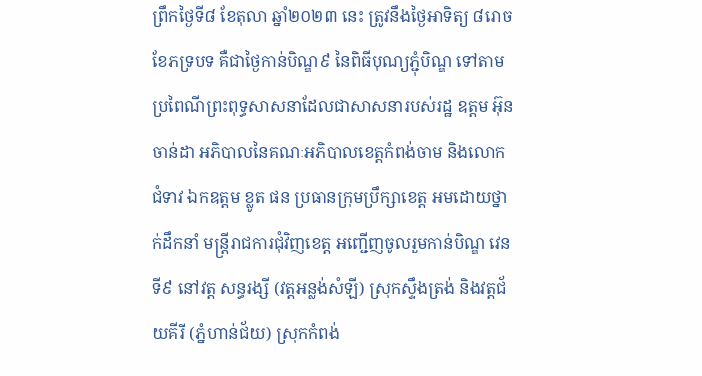ព្រឹកថ្ងៃទី៨ ខែតុលា ឆ្នាំ២០២៣ នេះ ត្រូវនឹងថ្ងៃអាទិត្យ ៨រោច ខែភទ្របទ គឺជាថ្ងៃកាន់បិណ្ឌ៩ នៃពិធីបុណ្យភ្ជុំបិណ្ឌ ទៅតាមប្រពៃណីព្រះពុទ្ធសាសនាដែលជាសាសនារបស់រដ្ឋ ឧត្តម អ៊ុន ចាន់ដា អភិបាលនៃគណៈអភិបាលខេត្តកំពង់ចាម និងលោកជំទាវ ឯកឧត្តម ខ្លូត ផន ប្រធានក្រុមប្រឹក្សាខេត្ត អមដោយថ្នាក់ដឹកនាំ មន្ត្រីរាជការជុំវិញខេត្ត អញ្ជេីញចូលរួមកាន់បិណ្ឌ វេនទី៩ នៅវត្ត សន្ធរង្សី (វត្តអន្លង់សំឡី) ស្រុកស្ទឹងត្រង់ និងវត្តជ័យគីរី (ភ្នំហាន់ជ័យ) ស្រុកកំពង់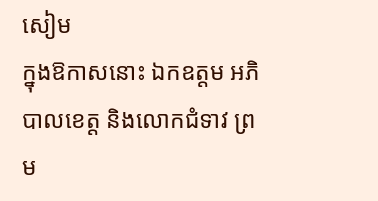សៀម
ក្នុងឱកាសនោះ ឯកឧត្តម អភិបាលខេត្ត និងលោកជំទាវ ព្រម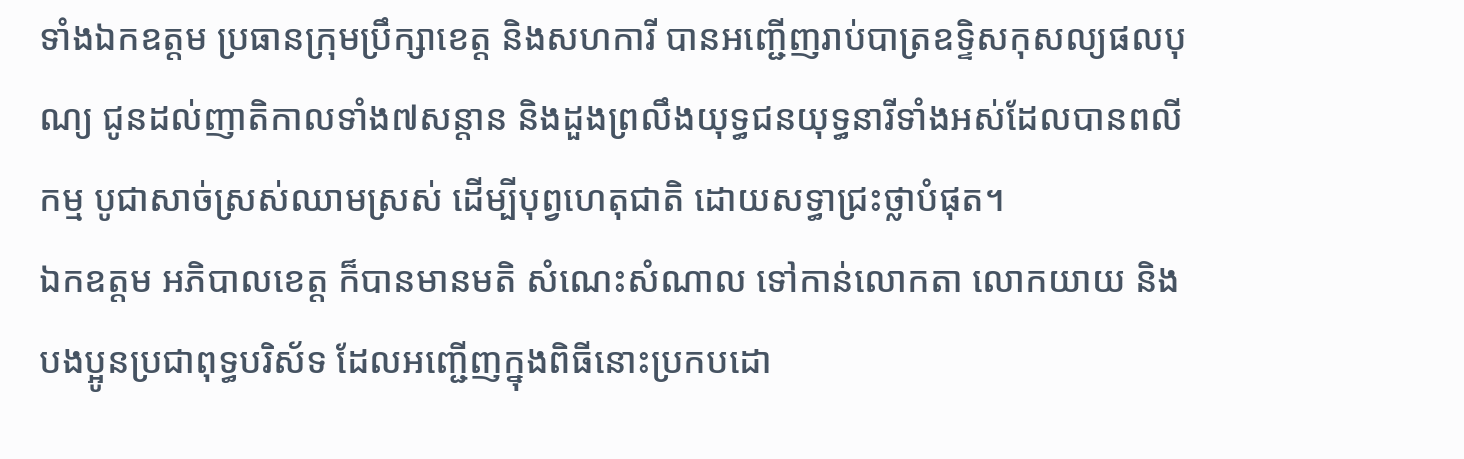ទាំងឯកឧត្តម ប្រធានក្រុមប្រឹក្សាខេត្ត និងសហការី បានអញ្ជើញរាប់បាត្រឧទ្ទិសកុសល្យផលបុណ្យ ជូនដល់ញាតិកាលទាំង៧សន្តាន និងដួងព្រលឹងយុទ្ធជនយុទ្ធនារីទាំងអស់ដែលបានពលីកម្ម បូជាសាច់ស្រស់ឈាមស្រស់ ដើម្បីបុព្វហេតុជាតិ ដោយសទ្ធាជ្រះថ្លាបំផុត។
ឯកឧត្តម អភិបាលខេត្ត ក៏បានមានមតិ សំណេះសំណាល ទៅកាន់លោកតា លោកយាយ និងបងប្អូនប្រជាពុទ្ធបរិស័ទ ដែលអញ្ជើញក្នុងពិធីនោះប្រកបដោ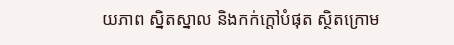យភាព ស្និតស្នាល និងកក់ក្តៅបំផុត ស្ថិតក្រោម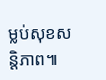ម្លប់សុខសន្តិភាព៕